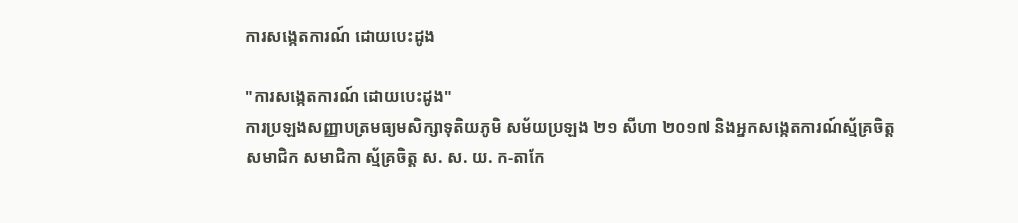ការសង្កេតការណ៍ ដោយបេះដូង

"ការសង្កេតការណ៍ ដោយបេះដូង"
ការប្រឡងសញ្ញាបត្រមធ្យមសិក្សាទុតិយភូមិ សម័យប្រឡង ២១ សីហា ២០១៧ និងអ្នកសង្កេតការណ៍ស្ម័គ្រចិត្ត
សមាជិក សមាជិកា ស្ម័គ្រចិត្ត ស. ស. យ. ក-តាកែ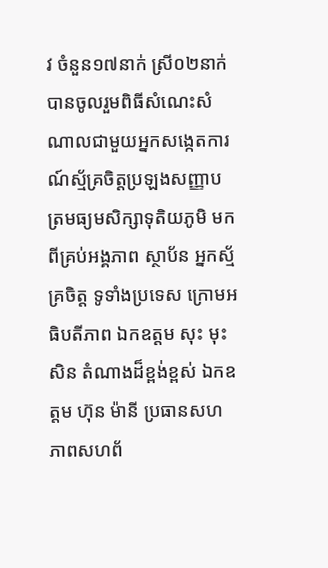វ ចំនួន១៧នាក់ ស្រី០២នាក់ បានចូលរួមពិធីសំណេះសំណាលជាមួយអ្នកសង្កេតការណ៍ស្ម័គ្រចិត្តប្រឡងសញ្ញាបត្រមធ្យមសិក្សាទុតិយភូមិ មកពីគ្រប់អង្គភាព ស្ថាប័ន អ្នកស្ម័គ្រចិត្ត ទូទាំងប្រទេស ក្រោមអធិបតីភាព ឯកឧត្តម សុះ មុះសិន តំណាងដ៏ខ្ពង់ខ្ពស់ ឯកឧត្តម ហ៊ុន ម៉ានី ប្រធានសហភាពសហព័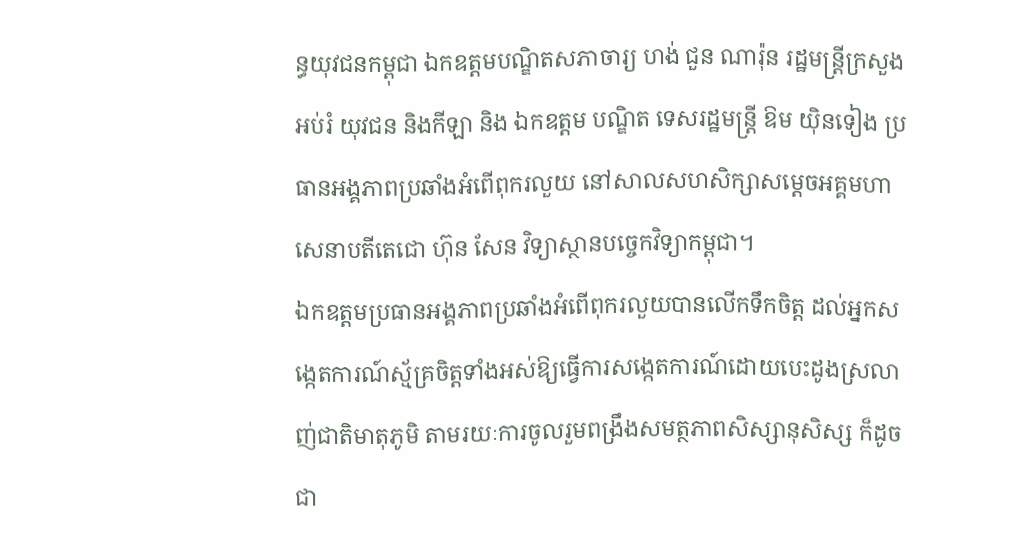ន្ធយុវជនកម្ពុជា ឯកឧត្តមបណ្ឌិតសភាចារ្យ ហង់ ជួន ណារ៉ុន រដ្ឋមន្រ្តីក្រសួង អប់រំ យុវជន និងកីឡា និង ឯកឧត្តម បណ្ឌិត ទេសរដ្ឋមន្រ្តី ឱម យ៉ិនទៀង ប្រធានអង្គភាពប្រឆាំងអំពើពុករលួយ នៅសាលសហសិក្សាសម្ដេចអគ្គមហាសេនាបតីតេជោ ហ៊ុន សែន វិទ្យាស្ថានបច្ចេកវិទ្យាកម្ពុជា។
ឯកឧត្តមប្រធានអង្គភាពប្រឆាំងអំពើពុករលួយបានលើកទឹកចិត្ត ដល់អ្នកសង្កេតការណ៍ស្ម័គ្រចិត្តទាំងអស់ឱ្យធ្វើការសង្កេតការណ៍ដោយបេះដូងស្រលាញ់ជាតិមាតុភូមិ តាមរយៈការចូលរួមពង្រឹងសមត្ថភាពសិស្សានុសិស្ស ក៏ដូចជា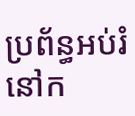ប្រព័ន្ធអប់រំនៅក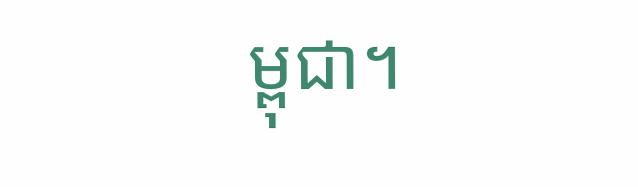ម្ពុជា។